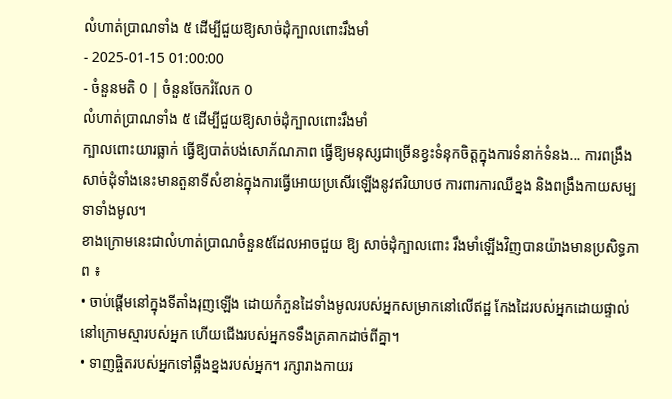លំហាត់ប្រាណទាំង ៥ ដើម្បីជួយឱ្យសាច់ដុំក្បាលពោះរឹងមាំ
- 2025-01-15 01:00:00
- ចំនួនមតិ 0 | ចំនួនចែករំលែក 0
លំហាត់ប្រាណទាំង ៥ ដើម្បីជួយឱ្យសាច់ដុំក្បាលពោះរឹងមាំ
ក្បាលពោះយារធ្លាក់ ធ្វើឱ្យបាត់បង់សោភ័ណភាព ធ្វើឱ្យមនុស្សជាច្រើនខ្វះទំនុកចិត្តក្នុងការទំនាក់ទំនង... ការពង្រឹងសាច់ដុំទាំងនេះមានតួនាទីសំខាន់ក្នុងការធ្វើអោយប្រសើរឡើងនូវឥរិយាបថ ការពារការឈឺខ្នង និងពង្រឹងកាយសម្បទាទាំងមូល។
ខាងក្រោមនេះជាលំហាត់ប្រាណចំនួន៥ដែលអាចជួយ ឱ្យ សាច់ដុំក្បាលពោះ រឹងមាំឡើងវិញបានយ៉ាងមានប្រសិទ្ធភាព ៖
• ចាប់ផ្តើមនៅក្នុងទីតាំងរុញឡើង ដោយកំភួនដៃទាំងមូលរបស់អ្នកសម្រាកនៅលើឥដ្ឋ កែងដៃរបស់អ្នកដោយផ្ទាល់នៅក្រោមស្មារបស់អ្នក ហើយជើងរបស់អ្នកទទឹងត្រគាកដាច់ពីគ្នា។
• ទាញផ្ចិតរបស់អ្នកទៅឆ្អឹងខ្នងរបស់អ្នក។ រក្សារាងកាយរ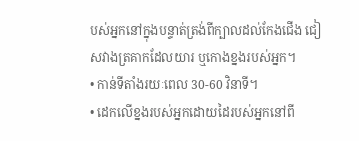បស់អ្នកនៅក្នុងបន្ទាត់ត្រង់ពីក្បាលដល់កែងជើង ជៀសវាងត្រគាកដែលយារ ឬកោងខ្នងរបស់អ្នក។
• កាន់ទីតាំងរយៈពេល 30-60 វិនាទី។
• ដេកលើខ្នងរបស់អ្នកដោយដៃរបស់អ្នកនៅពី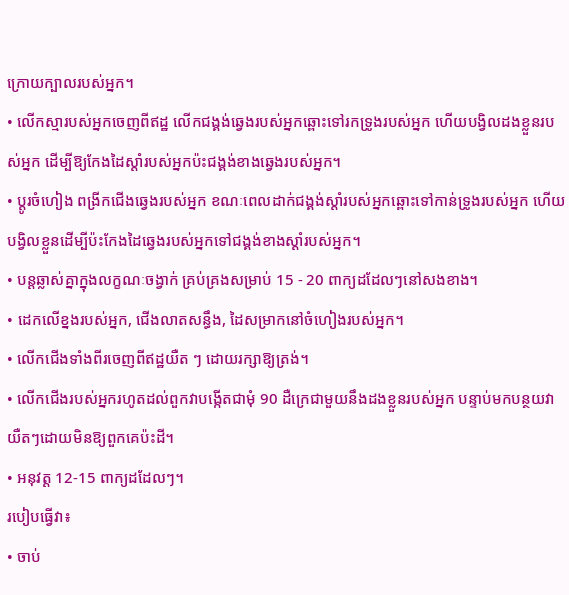ក្រោយក្បាលរបស់អ្នក។
• លើកស្មារបស់អ្នកចេញពីឥដ្ឋ លើកជង្គង់ឆ្វេងរបស់អ្នកឆ្ពោះទៅរកទ្រូងរបស់អ្នក ហើយបង្វិលដងខ្លួនរបស់អ្នក ដើម្បីឱ្យកែងដៃស្តាំរបស់អ្នកប៉ះជង្គង់ខាងឆ្វេងរបស់អ្នក។
• ប្តូរចំហៀង ពង្រីកជើងឆ្វេងរបស់អ្នក ខណៈពេលដាក់ជង្គង់ស្តាំរបស់អ្នកឆ្ពោះទៅកាន់ទ្រូងរបស់អ្នក ហើយបង្វិលខ្លួនដើម្បីប៉ះកែងដៃឆ្វេងរបស់អ្នកទៅជង្គង់ខាងស្តាំរបស់អ្នក។
• បន្តឆ្លាស់គ្នាក្នុងលក្ខណៈចង្វាក់ គ្រប់គ្រងសម្រាប់ 15 - 20 ពាក្យដដែលៗនៅសងខាង។
• ដេកលើខ្នងរបស់អ្នក, ជើងលាតសន្ធឹង, ដៃសម្រាកនៅចំហៀងរបស់អ្នក។
• លើកជើងទាំងពីរចេញពីឥដ្ឋយឺត ៗ ដោយរក្សាឱ្យត្រង់។
• លើកជើងរបស់អ្នករហូតដល់ពួកវាបង្កើតជាមុំ 90 ដឺក្រេជាមួយនឹងដងខ្លួនរបស់អ្នក បន្ទាប់មកបន្ថយវាយឺតៗដោយមិនឱ្យពួកគេប៉ះដី។
• អនុវត្ត 12-15 ពាក្យដដែលៗ។
របៀបធ្វើវា៖
• ចាប់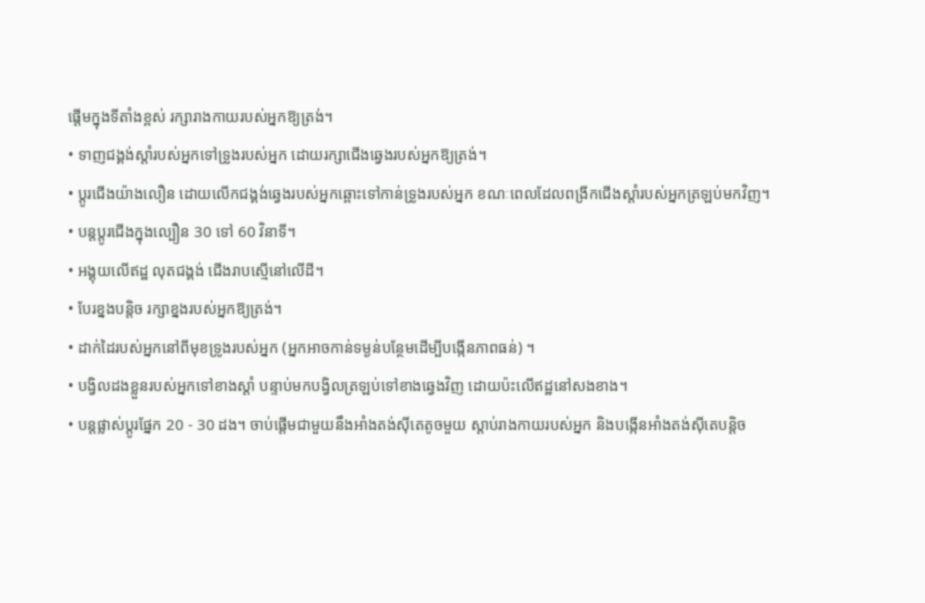ផ្តើមក្នុងទីតាំងខ្ពស់ រក្សារាងកាយរបស់អ្នកឱ្យត្រង់។
• ទាញជង្គង់ស្តាំរបស់អ្នកទៅទ្រូងរបស់អ្នក ដោយរក្សាជើងឆ្វេងរបស់អ្នកឱ្យត្រង់។
• ប្តូរជើងយ៉ាងលឿន ដោយលើកជង្គង់ឆ្វេងរបស់អ្នកឆ្ពោះទៅកាន់ទ្រូងរបស់អ្នក ខណៈពេលដែលពង្រីកជើងស្តាំរបស់អ្នកត្រឡប់មកវិញ។
• បន្តប្តូរជើងក្នុងល្បឿន 30 ទៅ 60 វិនាទី។
• អង្គុយលើឥដ្ឋ លុតជង្គង់ ជើងរាបស្មើនៅលើដី។
• បែរខ្នងបន្តិច រក្សាខ្នងរបស់អ្នកឱ្យត្រង់។
• ដាក់ដៃរបស់អ្នកនៅពីមុខទ្រូងរបស់អ្នក (អ្នកអាចកាន់ទម្ងន់បន្ថែមដើម្បីបង្កើនភាពធន់) ។
• បង្វិលដងខ្លួនរបស់អ្នកទៅខាងស្តាំ បន្ទាប់មកបង្វិលត្រឡប់ទៅខាងឆ្វេងវិញ ដោយប៉ះលើឥដ្ឋនៅសងខាង។
• បន្តផ្លាស់ប្តូរផ្នែក 20 - 30 ដង។ ចាប់ផ្តើមជាមួយនឹងអាំងតង់ស៊ីតេតូចមួយ ស្តាប់រាងកាយរបស់អ្នក និងបង្កើនអាំងតង់ស៊ីតេបន្តិច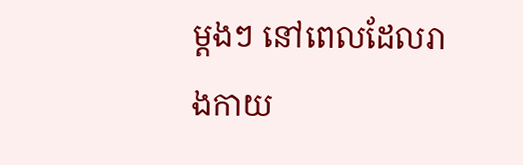ម្តងៗ នៅពេលដែលរាងកាយ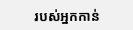របស់អ្នកកាន់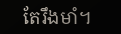តែរឹងមាំ។